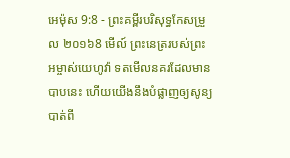អេម៉ុស 9:8 - ព្រះគម្ពីរបរិសុទ្ធកែសម្រួល ២០១៦8 មើល៍ ព្រះនេត្ររបស់ព្រះអម្ចាស់យេហូវ៉ា ទតមើលនគរដែលមានបាបនេះ ហើយយើងនឹងបំផ្លាញឲ្យសូន្យបាត់ពី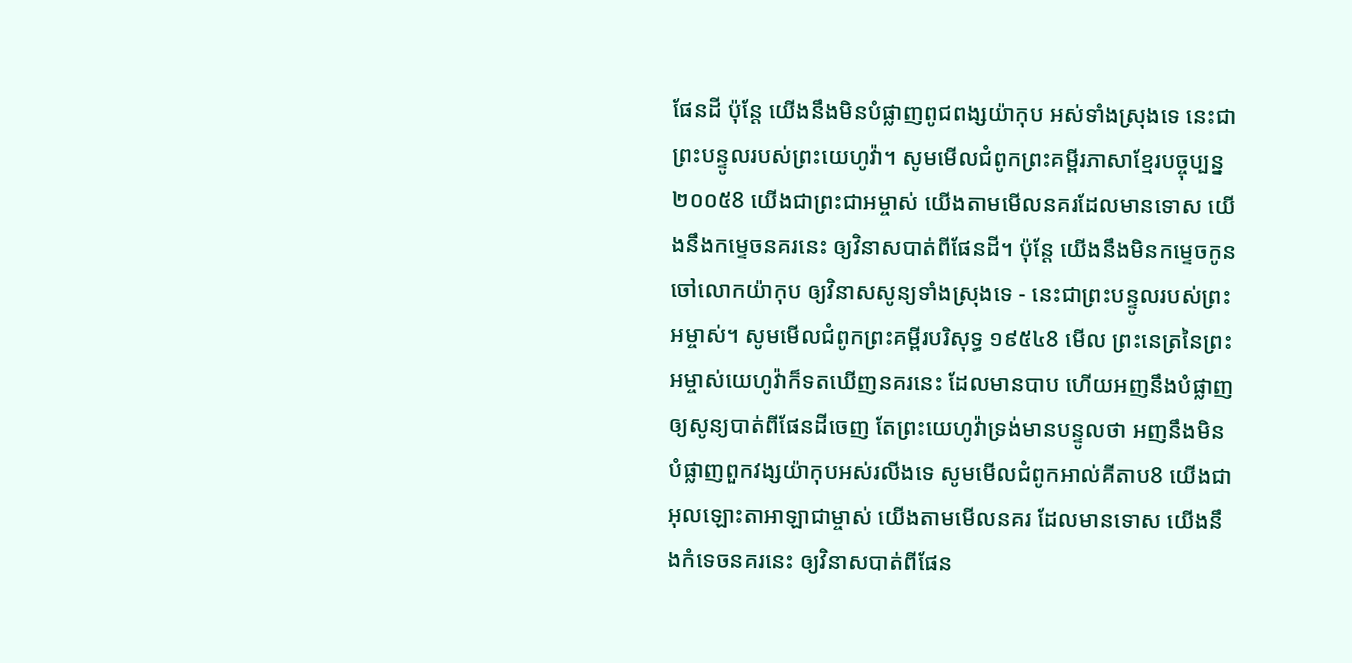ផែនដី ប៉ុន្ដែ យើងនឹងមិនបំផ្លាញពូជពង្សយ៉ាកុប អស់ទាំងស្រុងទេ នេះជាព្រះបន្ទូលរបស់ព្រះយេហូវ៉ា។ សូមមើលជំពូកព្រះគម្ពីរភាសាខ្មែរបច្ចុប្បន្ន ២០០៥8 យើងជាព្រះជាអម្ចាស់ យើងតាមមើលនគរដែលមានទោស យើងនឹងកម្ទេចនគរនេះ ឲ្យវិនាសបាត់ពីផែនដី។ ប៉ុន្តែ យើងនឹងមិនកម្ទេចកូនចៅលោកយ៉ាកុប ឲ្យវិនាសសូន្យទាំងស្រុងទេ - នេះជាព្រះបន្ទូលរបស់ព្រះអម្ចាស់។ សូមមើលជំពូកព្រះគម្ពីរបរិសុទ្ធ ១៩៥៤8 មើល ព្រះនេត្រនៃព្រះអម្ចាស់យេហូវ៉ាក៏ទតឃើញនគរនេះ ដែលមានបាប ហើយអញនឹងបំផ្លាញឲ្យសូន្យបាត់ពីផែនដីចេញ តែព្រះយេហូវ៉ាទ្រង់មានបន្ទូលថា អញនឹងមិនបំផ្លាញពួកវង្សយ៉ាកុបអស់រលីងទេ សូមមើលជំពូកអាល់គីតាប8 យើងជាអុលឡោះតាអាឡាជាម្ចាស់ យើងតាមមើលនគរ ដែលមានទោស យើងនឹងកំទេចនគរនេះ ឲ្យវិនាសបាត់ពីផែន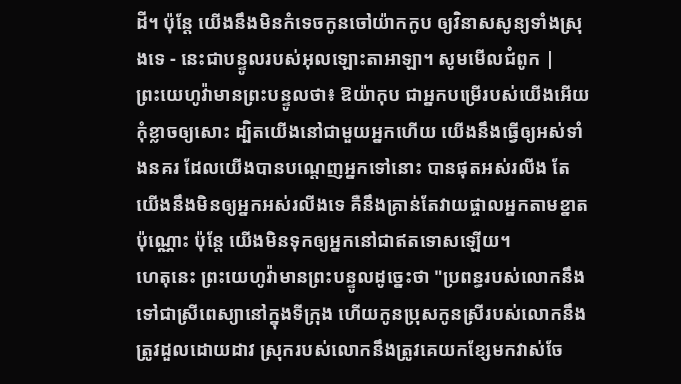ដី។ ប៉ុន្តែ យើងនឹងមិនកំទេចកូនចៅយ៉ាកកូប ឲ្យវិនាសសូន្យទាំងស្រុងទេ - នេះជាបន្ទូលរបស់អុលឡោះតាអាឡា។ សូមមើលជំពូក |
ព្រះយេហូវ៉ាមានព្រះបន្ទូលថា៖ ឱយ៉ាកុប ជាអ្នកបម្រើរបស់យើងអើយ កុំខ្លាចឲ្យសោះ ដ្បិតយើងនៅជាមួយអ្នកហើយ យើងនឹងធ្វើឲ្យអស់ទាំងនគរ ដែលយើងបានបណ្ដេញអ្នកទៅនោះ បានផុតអស់រលីង តែយើងនឹងមិនឲ្យអ្នកអស់រលីងទេ គឺនឹងគ្រាន់តែវាយផ្ចាលអ្នកតាមខ្នាតប៉ុណ្ណោះ ប៉ុន្តែ យើងមិនទុកឲ្យអ្នកនៅជាឥតទោសឡើយ។
ហេតុនេះ ព្រះយេហូវ៉ាមានព្រះបន្ទូលដូច្នេះថា "ប្រពន្ធរបស់លោកនឹងទៅជាស្រីពេស្យានៅក្នុងទីក្រុង ហើយកូនប្រុសកូនស្រីរបស់លោកនឹងត្រូវដួលដោយដាវ ស្រុករបស់លោកនឹងត្រូវគេយកខ្សែមកវាស់ចែ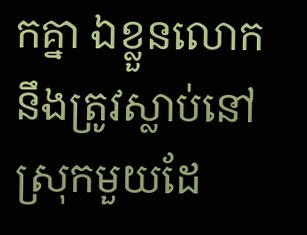កគ្នា ឯខ្លួនលោក នឹងត្រូវស្លាប់នៅស្រុកមួយដែ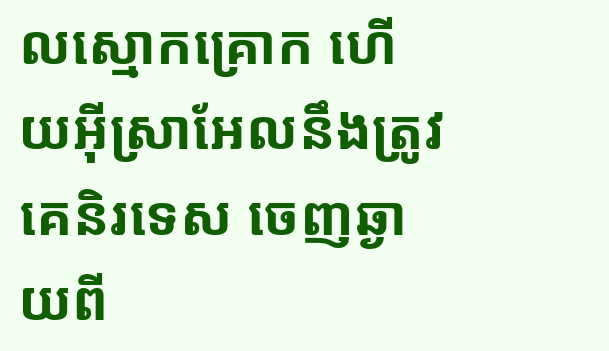លស្មោកគ្រោក ហើយអ៊ីស្រាអែលនឹងត្រូវគេនិរទេស ចេញឆ្ងាយពី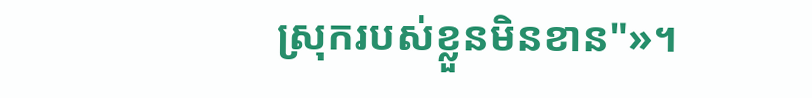ស្រុករបស់ខ្លួនមិនខាន"»។